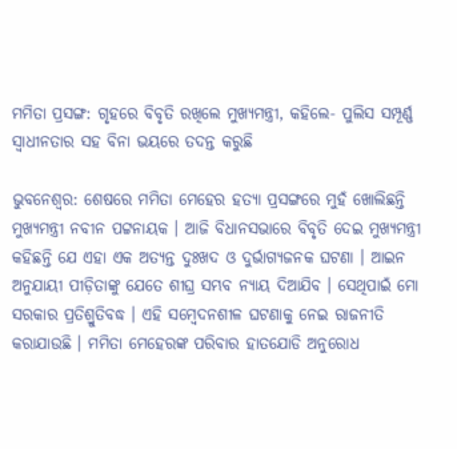ମମିତା ପ୍ରସଙ୍ଗ: ଗୃହରେ ବିବୃତି ରଖିଲେ ମୁଖ୍ୟମନ୍ତ୍ରୀ, କହିଲେ- ପୁଲିସ ସମ୍ପୂର୍ଣ୍ଣ ସ୍ୱାଧୀନତାର ସହ ବିନା ଭୟରେ ତଦନ୍ତ କରୁଛି

ଭୁବନେଶ୍ବର: ଶେଷରେ ମମିତା ମେହେର ହତ୍ୟା ପ୍ରସଙ୍ଗରେ ମୁହଁ ଖୋଲିଛନ୍ତି ମୁଖ୍ୟମନ୍ତ୍ରୀ ନବୀନ ପଟ୍ଟନାୟକ । ଆଜି ବିଧାନସଭାରେ ବିବୃତି ଦେଇ ମୁଖ୍ୟମନ୍ତ୍ରୀ କହିଛନ୍ତି ଯେ ଏହା ଏକ ଅତ୍ୟନ୍ତ ଦୁଃଖଦ ଓ ଦୁର୍ଭାଗ୍ୟଜନକ ଘଟଣା । ଆଇନ ଅନୁଯାୟୀ ପୀଡ଼ିତାଙ୍କୁ ଯେତେ ଶୀଘ୍ର ସମ୍ଭବ ନ୍ୟାୟ ଦିଆଯିବ । ସେଥିପାଇଁ ମୋ ସରକାର ପ୍ରତିଶ୍ରୁତିବଦ୍ଧ । ଏହି ସମ୍ବେଦନଶୀଳ ଘଟଣାକୁ ନେଇ ରାଜନୀତି କରାଯାଉଛି । ମମିତା ମେହେରଙ୍କ ପରିବାର ହାତଯୋଡି ଅନୁରୋଧ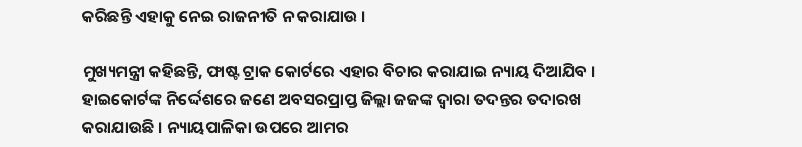କରିଛନ୍ତି ଏହାକୁ ନେଇ ରାଜନୀତି ନ କରାଯାଉ ।

ମୁଖ୍ୟମନ୍ତ୍ରୀ କହିଛନ୍ତି, ଫାଷ୍ଟ ଟ୍ରାକ କୋର୍ଟରେ ଏହାର ବିଚାର କରାଯାଇ ନ୍ୟାୟ ଦିଆଯିବ । ହାଇକୋର୍ଟଙ୍କ ନିର୍ଦ୍ଦେଶରେ ଜଣେ ଅବସରପ୍ରାପ୍ତ ଜିଲ୍ଲା ଜଜଙ୍କ ଦ୍ୱାରା ତଦନ୍ତର ତଦାରଖ କରାଯାଉଛି । ନ୍ୟାୟପାଳିକା ଉପରେ ଆମର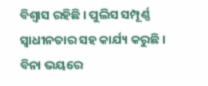ବିଶ୍ୱାସ ରହିଛି । ପୁଲିସ ସମ୍ପୂର୍ଣ୍ଣ ସ୍ୱାଧୀନତାର ସହ କାର୍ଯ୍ୟ କରୁଛି । ବିନା ଭୟରେ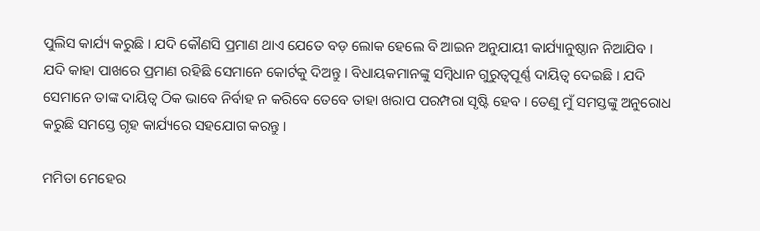ପୁଲିସ କାର୍ଯ୍ୟ କରୁଛି । ଯଦି କୌଣସି ପ୍ରମାଣ ଥାଏ ଯେତେ ବଡ଼ ଲୋକ ହେଲେ ବି ଆଇନ ଅନୁଯାୟୀ କାର୍ଯ୍ୟାନୁଷ୍ଠାନ ନିଆଯିବ । ଯଦି କାହା ପାଖରେ ପ୍ରମାଣ ରହିଛି ସେମାନେ କୋର୍ଟକୁ ଦିଅନ୍ତୁ । ବିଧାୟକମାନଙ୍କୁ ସମ୍ବିଧାନ ଗୁରୁତ୍ୱପୂର୍ଣ୍ଣ ଦାୟିତ୍ୱ ଦେଇଛି । ଯଦି ସେମାନେ ତାଙ୍କ ଦାୟିତ୍ୱ ଠିକ ଭାବେ ନିର୍ବାହ ନ କରିବେ ତେବେ ତାହା ଖରାପ ପରମ୍ପରା ସୃଷ୍ଟି ହେବ । ତେଣୁ ମୁଁ ସମସ୍ତଙ୍କୁ ଅନୁରୋଧ କରୁଛି ସମସ୍ତେ ଗୃହ କାର୍ଯ୍ୟରେ ସହଯୋଗ କରନ୍ତୁ ।

ମମିତା ମେହେର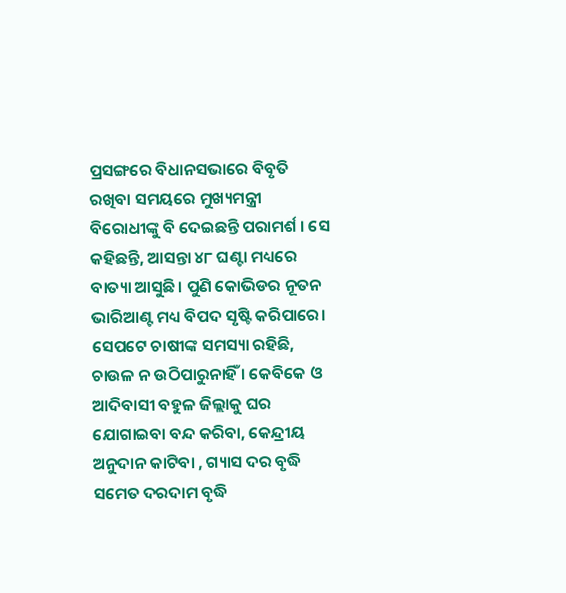ପ୍ରସଙ୍ଗରେ ବିଧାନସଭାରେ ବିବୃତି ରଖିବା ସମୟରେ ମୁଖ୍ୟମନ୍ତ୍ରୀ ବିରୋଧୀଙ୍କୁ ବି ଦେଇଛନ୍ତି ପରାମର୍ଶ । ସେ କହିଛନ୍ତି, ଆସନ୍ତା ୪୮ ଘଣ୍ଟା ମଧ୍ୟରେ ବାତ୍ୟା ଆସୁଛି। ପୁଣି କୋଭିଡର ନୂତନ ଭାରିଆଣ୍ଟ ମଧ୍ୟ ବିପଦ ସୃଷ୍ଟି କରିପାରେ। ସେପଟେ ଚାଷୀଙ୍କ ସମସ୍ୟା ରହିଛି, ଚାଉଳ ନ ଉଠିପାରୁନାହିଁ । କେବିକେ ଓ ଆଦିବାସୀ ବହୁଳ ଜିଲ୍ଲାକୁ ଘର ଯୋଗାଇବା ବନ୍ଦ କରିବା, କେନ୍ଦ୍ରୀୟ ଅନୁଦାନ କାଟିବା , ଗ୍ୟାସ ଦର ବୃଦ୍ଧି ସମେତ ଦରଦାମ ବୃଦ୍ଧି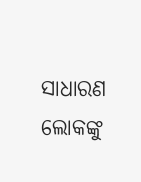ସାଧାରଣ ଲୋକଙ୍କୁ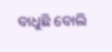ବାଧୁଛି ବୋଲି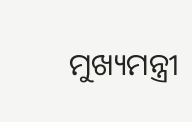ମୁଖ୍ୟମନ୍ତ୍ରୀ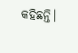କହିଛନ୍ତି।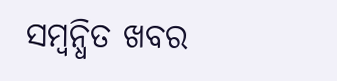ସମ୍ବନ୍ଧିତ ଖବର